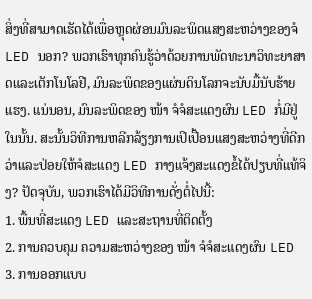ສິ່ງທີ່ສາມາດເຮັດໄດ້ເພື່ອຫຼຸດຜ່ອນມົນລະພິດແສງສະຫວ່າງຂອງຈໍ LED ນອກ? ພວກເຮົາທຸກຄົນຮູ້ວ່າດ້ວຍການພັດທະນາວິທະຍາສາດແລະເຕັກໂນໂລຢີ, ມົນລະພິດຂອງແຜ່ນດິນໂລກຈະນັບມື້ນັບຮ້າຍແຮງ. ແນ່ນອນ, ມົນລະພິດຂອງ ໜ້າ ຈໍຈໍສະແດງຜົນ LED ກໍ່ມີຢູ່ໃນນັ້ນ. ສະນັ້ນວິທີການຫລີກລ້ຽງການເປິເປື້ອນແສງສະຫວ່າງທີ່ດີກວ່າແລະປ່ອຍໃຫ້ຈໍສະແດງ LED ກາງແຈ້ງສະແດງຂໍ້ໄດ້ປຽບທີ່ແທ້ຈິງ? ປັດຈຸບັນ, ພວກເຮົາໄດ້ມີວິທີການດັ່ງຕໍ່ໄປນີ້:
1. ພື້ນທີ່ສະແດງ LED ແລະສະຖານທີ່ຕິດຕັ້ງ
2. ການຄວບຄຸມ ຄວາມສະຫວ່າງຂອງ ໜ້າ ຈໍຈໍສະແດງຜົນ LED
3. ການອອກແບບ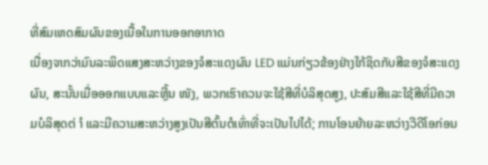ທີ່ສົມເຫດສົມຜົນຂອງເນື້ອໃນການອອກອາກາດ
ເນື່ອງຈາກວ່າມົນລະພິດແສງສະຫວ່າງຂອງຈໍສະແດງຜົນ LED ແມ່ນກ່ຽວຂ້ອງຢ່າງໃກ້ຊິດກັບສີຂອງຈໍສະແດງຜົນ, ສະນັ້ນເມື່ອອອກແບບແລະຫຼີ້ນ ໜັງ, ພວກເຮົາຄວນຈະໃຊ້ສີທີ່ບໍລິສຸດສູງ, ປະສົມສີແລະໃຊ້ສີທີ່ມີຄວາມບໍລິສຸດຕ່ ຳ ແລະມີຄວາມສະຫວ່າງສູງເປັນສີຕົ້ນຕໍເທົ່າທີ່ຈະເປັນໄປໄດ້; ການໂອນຍ້າຍລະຫວ່າງວີດີໂອກ່ອນ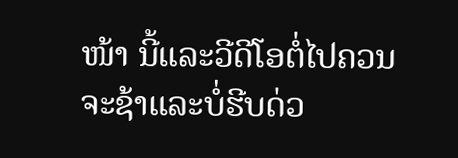ໜ້າ ນີ້ແລະວີດີໂອຕໍ່ໄປຄວນຈະຊ້າແລະບໍ່ຮີບດ່ວ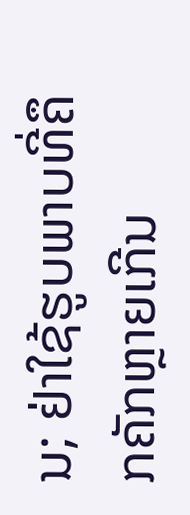ນ; ຢ່າໃຊ້ຮູບພາບທີ່ຄຶກຄັກຫຼາຍເກີນ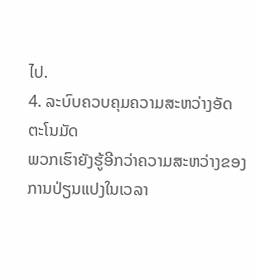ໄປ.
4. ລະບົບຄວບຄຸມຄວາມສະຫວ່າງອັດຕະໂນມັດ
ພວກເຮົາຍັງຮູ້ອີກວ່າຄວາມສະຫວ່າງຂອງການປ່ຽນແປງໃນເວລາ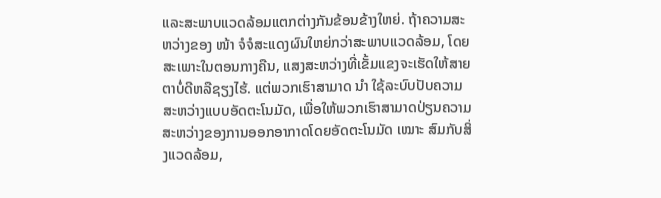ແລະສະພາບແວດລ້ອມແຕກຕ່າງກັນຂ້ອນຂ້າງໃຫຍ່. ຖ້າຄວາມສະຫວ່າງຂອງ ໜ້າ ຈໍຈໍສະແດງຜົນໃຫຍ່ກວ່າສະພາບແວດລ້ອມ, ໂດຍສະເພາະໃນຕອນກາງຄືນ, ແສງສະຫວ່າງທີ່ເຂັ້ມແຂງຈະເຮັດໃຫ້ສາຍຕາບໍ່ດີຫລືຊຽງໄຮ້. ແຕ່ພວກເຮົາສາມາດ ນຳ ໃຊ້ລະບົບປັບຄວາມສະຫວ່າງແບບອັດຕະໂນມັດ, ເພື່ອໃຫ້ພວກເຮົາສາມາດປ່ຽນຄວາມສະຫວ່າງຂອງການອອກອາກາດໂດຍອັດຕະໂນມັດ ເໝາະ ສົມກັບສິ່ງແວດລ້ອມ,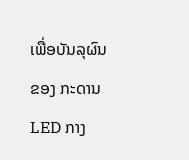ເພື່ອບັນລຸຜົນຂອງ ກະດານ LED ກາງ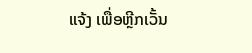ແຈ້ງ ເພື່ອຫຼີກເວັ້ນ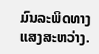ມົນລະພິດທາງແສງສະຫວ່າງ.